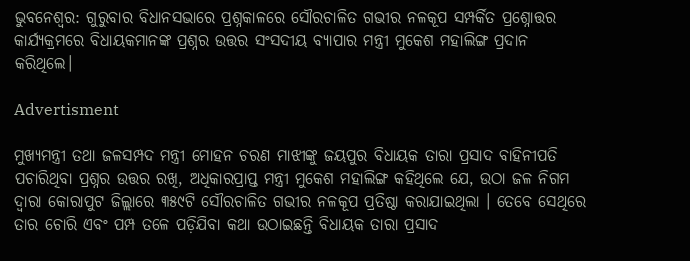ଭୁବନେଶ୍ବର: ଗୁରୁବାର ବିଧାନସଭାରେ ପ୍ରଶ୍ନକାଳରେ ସୌରଚାଳିତ ଗଭୀର ନଳକୂପ ସମ୍ପର୍କିତ ପ୍ରଶ୍ନୋତ୍ତର କାର୍ଯ୍ୟକ୍ରମରେ ବିଧାୟକମାନଙ୍କ ପ୍ରଶ୍ନର ଉତ୍ତର ସଂସଦୀୟ ବ୍ୟାପାର ମନ୍ତ୍ରୀ ମୁକେଶ ମହାଲିଙ୍ଗ ପ୍ରଦାନ କରିଥିଲେ।

Advertisment

ମୁଖ୍ୟମନ୍ତ୍ରୀ ତଥା ଜଳସମ୍ପଦ ମନ୍ତ୍ରୀ ମୋହନ ଚରଣ ମାଝୀଙ୍କୁ ଜୟପୁର ବିଧାୟକ ତାରା ପ୍ରସାଦ ବାହିନୀପତି ପଚାରିଥିବା ପ୍ରଶ୍ନର ଉତ୍ତର ରଖି, ଅଧିକାରପ୍ରାପ୍ତ ମନ୍ତ୍ରୀ ମୁକେଶ ମହାଲିଙ୍ଗ କହିଥିଲେ ଯେ, ଉଠା ଜଳ ନିଗମ ଦ୍ଵାରା କୋରାପୁଟ ଜିଲ୍ଲାରେ ୩୫୯ଟି ସୌରଚାଳିତ ଗଭୀର ନଳକୂପ ପ୍ରତିଷ୍ଠା କରାଯାଇଥିଲା । ତେବେ ସେଥିରେ ତାର ଚୋରି ଏବଂ ପମ୍ପ ତଳେ ପଡ଼ିଯିବା କଥା ଉଠାଇଛନ୍ତି ବିଧାୟକ ତାରା ପ୍ରସାଦ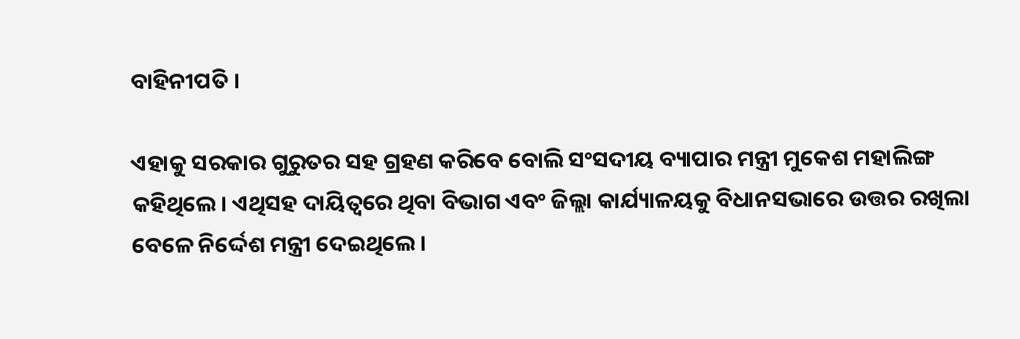ବାହିନୀପତି ।

ଏହାକୁ ସରକାର ଗୁରୁତର ସହ ଗ୍ରହଣ କରିବେ ବୋଲି ସଂସଦୀୟ ବ୍ୟାପାର ମନ୍ତ୍ରୀ ମୁକେଶ ମହାଲିଙ୍ଗ କହିଥିଲେ। ଏଥିସହ ଦାୟିତ୍ୱରେ ଥିବା ବିଭାଗ ଏବଂ ଜିଲ୍ଲା କାର୍ଯ୍ୟାଳୟକୁ ବିଧାନସଭାରେ ଉତ୍ତର ରଖିଲା ବେଳେ ନିର୍ଦ୍ଦେଶ ମନ୍ତ୍ରୀ ଦେଇଥିଲେ ।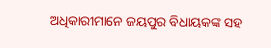ଅଧିକାରୀମାନେ ଜୟପୁର ବିଧାୟକଙ୍କ ସହ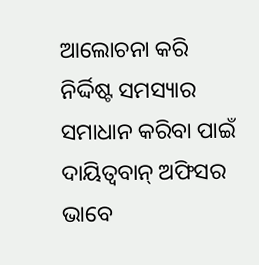ଆଲୋଚନା କରି ନିର୍ଦ୍ଦିଷ୍ଟ ସମସ୍ୟାର ସମାଧାନ କରିବା ପାଇଁ ଦାୟିତ୍ଵବାନ୍ ଅଫିସର ଭାବେ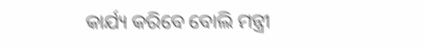କାର୍ଯ୍ୟ କରିବେ ବୋଲି ମନ୍ତ୍ରୀ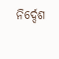ନିର୍ଦ୍ଦେଶ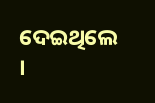ଦେଇଥିଲେ ।